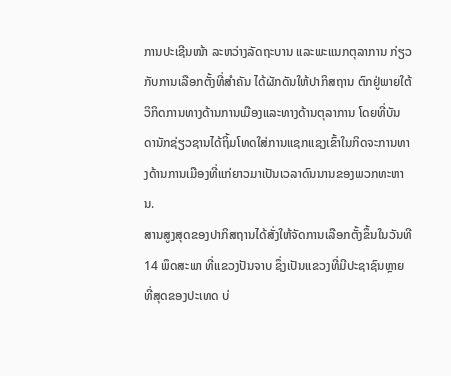ການປະເຊີນໜ້າ ລະຫວ່າງລັດຖະບານ ແລະພະແນກຕຸລາການ ກ່ຽວກັບການເລືອກຕັ້ງທີ່ສຳຄັນ ໄດ້ຜັກດັນໃຫ້ປາກິສຖານ ຕົກຢູ່ພາຍໃຕ້ວິກິດການທາງດ້ານການເມືອງແລະທາງດ້ານຕຸລາການ ໂດຍທີ່ບັນດານັກຊ່ຽວຊານໄດ້ຖິ້ມໂທດໃສ່ການແຊກແຊງເຂົ້າໃນກິດຈະການທາງດ້ານການເມືອງທີ່ແກ່ຍາວມາເປັນເວລາດົນນານຂອງພວກທະຫານ.
ສານສູງສຸດຂອງປາກິສຖານໄດ້ສັ່ງໃຫ້ຈັດການເລືອກຕັ້ງຂຶ້ນໃນວັນທີ 14 ພຶດສະພາ ທີ່ແຂວງປັນຈາບ ຊຶ່ງເປັນແຂວງທີ່ມີປະຊາຊົນຫຼາຍທີ່ສຸດຂອງປະເທດ ບ່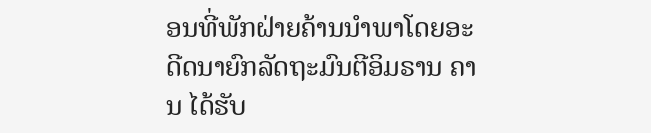ອນທີ່ພັກຝ່າຍຄ້ານນຳພາໂດຍອະດີດນາຍົກລັດຖະມົນຕີອິມຣານ ຄານ ໄດ້ຮັບ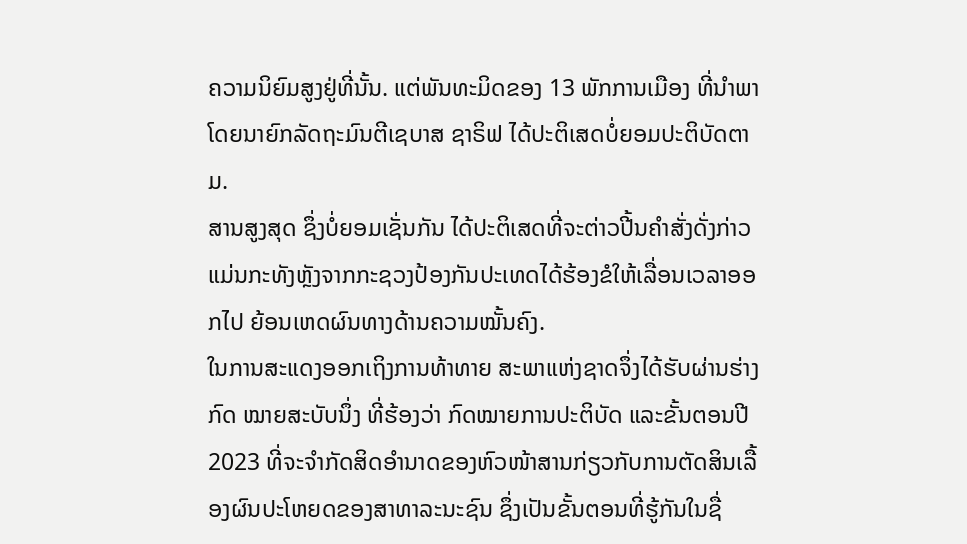ຄວາມນິຍົມສູງຢູ່ທີ່ນັ້ນ. ແຕ່ພັນທະມິດຂອງ 13 ພັກການເມືອງ ທີ່ນຳພາໂດຍນາຍົກລັດຖະມົນຕີເຊບາສ ຊາຣິຟ ໄດ້ປະຕິເສດບໍ່ຍອມປະຕິບັດຕາມ.
ສານສູງສຸດ ຊຶ່ງບໍ່ຍອມເຊັ່ນກັນ ໄດ້ປະຕິເສດທີ່ຈະຕ່າວປີ້ນຄຳສັ່ງດັ່ງກ່າວ ແມ່ນກະທັງຫຼັງຈາກກະຊວງປ້ອງກັນປະເທດໄດ້ຮ້ອງຂໍໃຫ້ເລື່ອນເວລາອອກໄປ ຍ້ອນເຫດຜົນທາງດ້ານຄວາມໝັ້ນຄົງ.
ໃນການສະແດງອອກເຖິງການທ້າທາຍ ສະພາແຫ່ງຊາດຈຶ່ງໄດ້ຮັບຜ່ານຮ່າງກົດ ໝາຍສະບັບນຶ່ງ ທີ່ຮ້ອງວ່າ ກົດໝາຍການປະຕິບັດ ແລະຂັ້ນຕອນປີ 2023 ທີ່ຈະຈຳກັດສິດອຳນາດຂອງຫົວໜ້າສານກ່ຽວກັບການຕັດສິນເລື້ອງຜົນປະໂຫຍດຂອງສາທາລະນະຊົນ ຊຶ່ງເປັນຂັ້ນຕອນທີ່ຮູ້ກັນໃນຊື່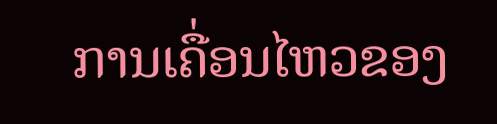ການເຄື່ອນໄຫວຂອງ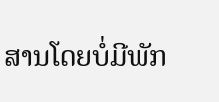ສານໂດຍບໍ່ມີພັກ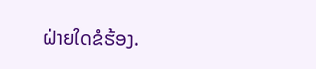ຝ່າຍໃດຂໍຮ້ອງ.